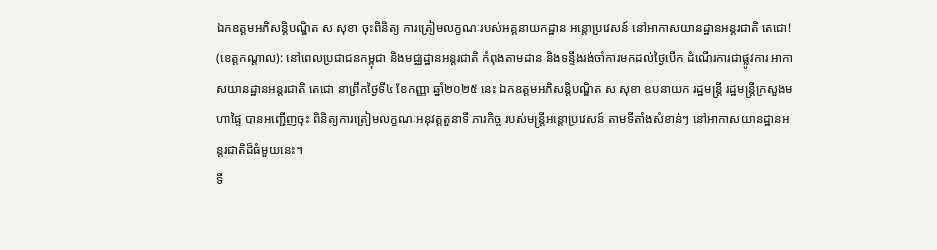ឯកឧត្តមអភិសន្តិបណ្ឌិត ស សុខា ចុះពិនិត្យ ការត្រៀមលក្ខណៈរបស់អគ្គនាយកដ្ឋាន អន្តោប្រវេសន៍ នៅអាកាសយានដ្ឋានអន្តរជាតិ តេជោ!
(ខេត្តកណ្តាល): នៅពេលប្រជាជនកម្ពុជា និងមជ្ឈដ្ឋានអន្តរជាតិ កំពុងតាមដាន និងទន្ទឹងរង់ចាំការមកដល់ថ្ងៃបើក ដំណើរការជាផ្លូវការ អាកាសយានដ្ឋានអន្តរជាតិ តេជោ នាព្រឹកថ្ងៃទី៤ ខែកញ្ញា ឆ្នាំ២០២៥ នេះ ឯកឧត្តមអភិសន្តិបណ្ឌិត ស សុខា ឧបនាយក រដ្ឋមន្ត្រី រដ្ឋមន្ត្រីក្រសួងមហាផ្ទៃ បានអញ្ជើញចុះ ពិនិត្យការត្រៀមលក្ខណៈអនុវត្តតួនាទី ភារកិច្ច របស់មន្ត្រីអន្តោប្រវេសន៍ តាមទីតាំងសំខាន់ៗ នៅអាកាសយានដ្ឋានអន្តរជាតិដ៏ធំមួយនេះ។
ទី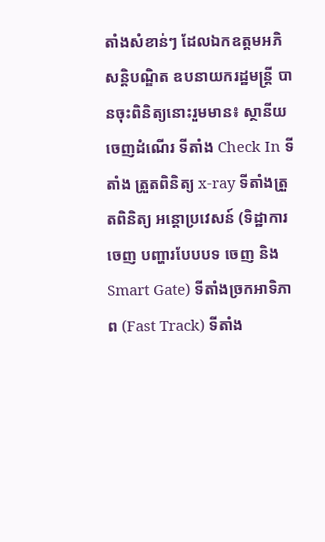តាំងសំខាន់ៗ ដែលឯកឧត្តមអភិសន្តិបណ្ឌិត ឧបនាយករដ្ឋមន្ត្រី បានចុះពិនិត្យនោះរួមមាន៖ ស្ថានីយចេញដំណើរ ទីតាំង Check In ទីតាំង ត្រួតពិនិត្យ x-ray ទីតាំងត្រួតពិនិត្យ អន្តោប្រវេសន៍ (ទិដ្ឋាការចេញ បញ្ហារបែបបទ ចេញ និង Smart Gate) ទីតាំងច្រកអាទិភាព (Fast Track) ទីតាំង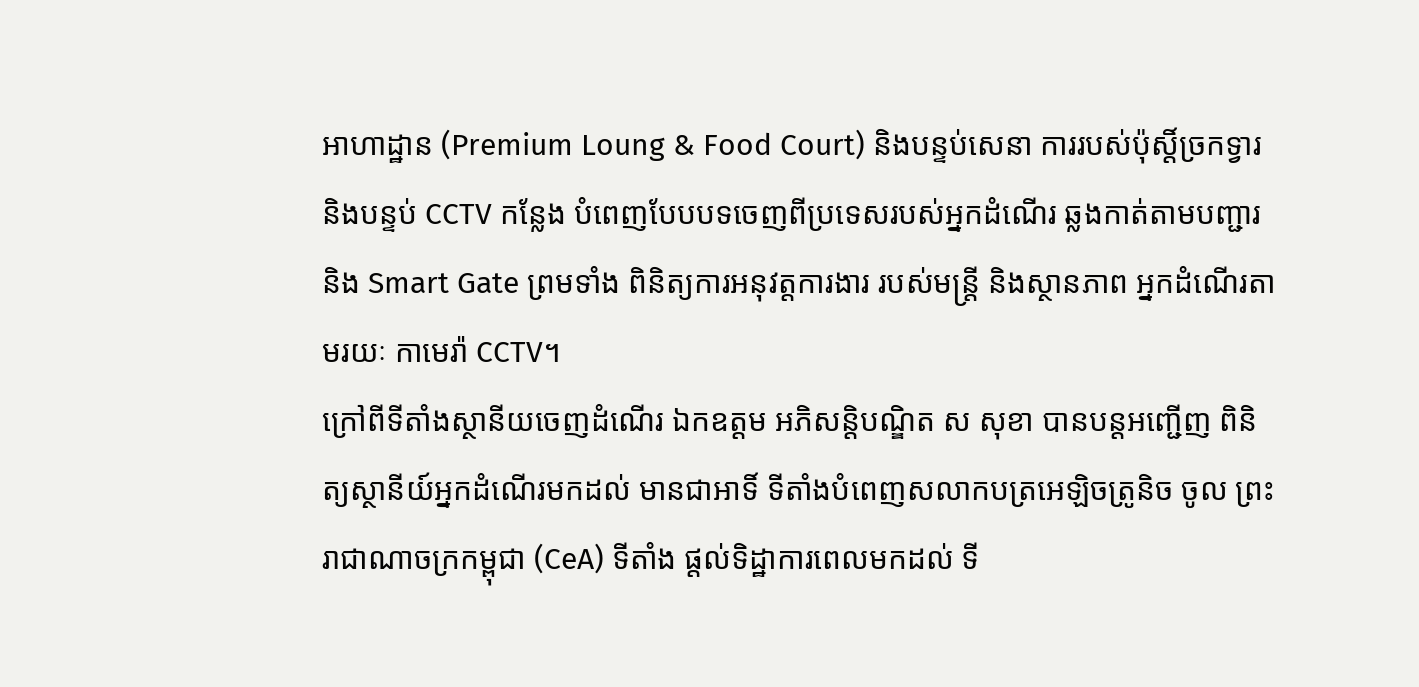អាហាដ្ឋាន (Premium Loung & Food Court) និងបន្ទប់សេនា ការរបស់ប៉ុស្តិ៍ច្រកទ្វារ និងបន្ទប់ CCTV កន្លែង បំពេញបែបបទចេញពីប្រទេសរបស់អ្នកដំណើរ ឆ្លងកាត់តាមបញ្ជារ និង Smart Gate ព្រមទាំង ពិនិត្យការអនុវត្តការងារ របស់មន្ត្រី និងស្ថានភាព អ្នកដំណើរតាមរយៈ កាមេរ៉ា CCTV។
ក្រៅពីទីតាំងស្ថានីយចេញដំណើរ ឯកឧត្តម អភិសន្តិបណ្ឌិត ស សុខា បានបន្តអញ្ជើញ ពិនិត្យស្ថានីយ៍អ្នកដំណើរមកដល់ មានជាអាទិ៍ ទីតាំងបំពេញសលាកបត្រអេឡិចត្រូនិច ចូល ព្រះរាជាណាចក្រកម្ពុជា (CeA) ទីតាំង ផ្តល់ទិដ្ឋាការពេលមកដល់ ទី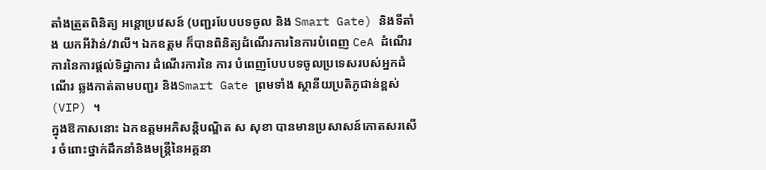តាំងត្រួតពិនិត្យ អន្តោប្រវេសន៍ (បញ្ជរបែបបទចូល និង Smart Gate) និងទីតាំង យកអីវ៉ាន់/វាលី។ ឯកឧត្តម ក៏បានពិនិត្យដំណើរការនៃការបំពេញ CeA ដំណើរការនៃការផ្តល់ទិដ្ឋាការ ដំណើរការនៃ ការ បំពេញបែបបទចូលប្រទេសរបស់អ្នកដំណើរ ឆ្លងកាត់តាមបញ្ជរ និងSmart Gate ព្រមទាំង ស្ថានីយប្រតិភូជាន់ខ្ពស់ (VIP) ។
ក្នុងឱកាសនោះ ឯកឧត្តមអភិសន្តិបណ្ឌិត ស សុខា បានមានប្រសាសន៍កោតសរសើរ ចំពោះថ្នាក់ដឹកនាំនិងមន្ត្រីនៃអគ្គនា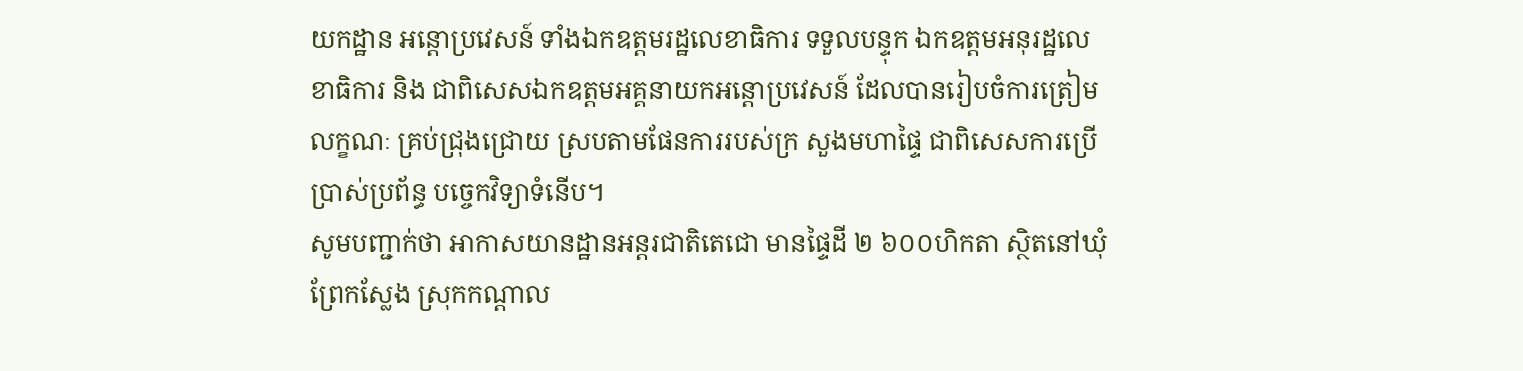យកដ្ឋាន អន្តោប្រវេសន៍ ទាំងឯកឧត្តមរដ្ឋលេខាធិការ ទទួលបន្ទុក ឯកឧត្តមអនុរដ្ឋលេខាធិការ និង ជាពិសេសឯកឧត្តមអគ្គនាយកអន្តោប្រវេសន៍ ដែលបានរៀបចំការត្រៀមលក្ខណៈ គ្រប់ជ្រុងជ្រោយ ស្របតាមផែនការរបស់ក្រ សួងមហាផ្ទៃ ជាពិសេសការប្រើប្រាស់ប្រព័ន្ធ បច្ចេកវិទ្យាទំនើប។
សូមបញ្ជាក់ថា អាកាសយានដ្ឋានអន្តរជាតិតេជោ មានផ្ទៃដី ២ ៦០០ហិកតា ស្ថិតនៅឃុំព្រែកស្លែង ស្រុកកណ្តាល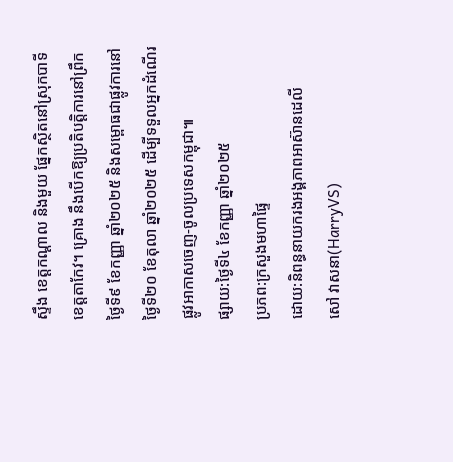ស្ទឹង ខេត្តកណ្តាល និងមួយ ផ្នែកស្ថិតនៅស្រុកបាទី ខេត្តតាកែវ។ គ្រោង នឹងបើកឱ្យប្រតិបត្តិការនៅព្រឹកថ្ងៃទី៩ ខែកញ្ញា ឆ្នាំ២០២៥ និងសម្ពោធជាផ្លូវការនៅថ្ងៃទី២០ ខែតុលា ឆ្នាំ២០២៥ ដើម្បីទទួលអ្នកដំណើរ ផ្លូវអាកាសចេញ-ចូលប្រទេសកម្ពុជា៕
ផ្សាយ:ថ្ងៃទី៤ ខែកញ្ញា ឆ្នាំ២០២៥
ប្រភព:ក្រសួងមហាផ្ទៃ
ដោយ:និពន្ធនាយករងអង្គភាពអាស៊ានដេលី
សៅ វាសនា(HarryVS)